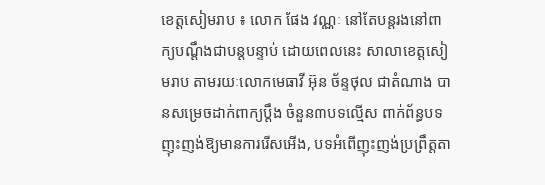ខេត្តសៀមរាប ៖ លោក ផែង វណ្ណៈ នៅតែបន្តរងនៅពាក្យបណ្តឹងជាបន្តបន្ទាប់ ដោយពេលនេះ សាលាខេត្តសៀមរាប តាមរយៈលោកមេធាវី អ៊ុន ច័ន្ទថុល ជាតំណាង បានសម្រេចដាក់ពាក្យប្តឹង ចំនួន៣បទល្មើស ពាក់ព័ន្ធបទញុះញង់ឱ្យមានការរើសអើង, បទអំពើញុះញង់ប្រព្រឹត្តតា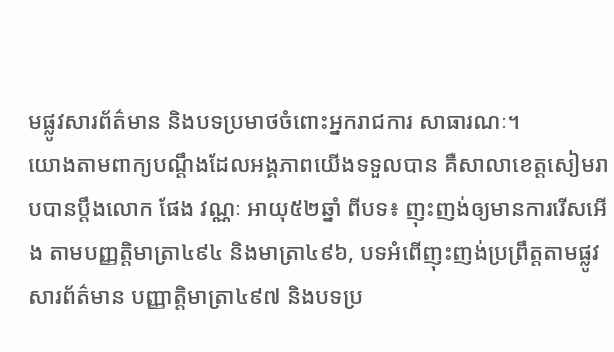មផ្លូវសារព័ត៌មាន និងបទប្រមាថចំពោះអ្នករាជការ សាធារណៈ។
យោងតាមពាក្យបណ្តឹងដែលអង្គភាពយើងទទួលបាន គឺសាលាខេត្តសៀមរាបបានប្តឹងលោក ផែង វណ្ណៈ អាយុ៥២ឆ្នាំ ពីបទ៖ ញុះញង់ឲ្យមានការរើសអើង តាមបញ្ញត្តិមាត្រា៤៩៤ និងមាត្រា៤៩៦, បទអំពើញុះញង់ប្រព្រឹត្តតាមផ្លូវសារព័ត៌មាន បញ្ញាត្តិមាត្រា៤៩៧ និងបទប្រ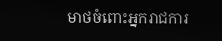មាថចំពោះអ្នករាជការ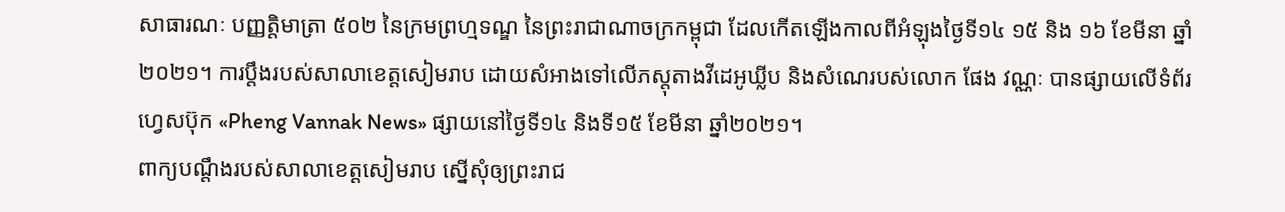សាធារណៈ បញ្ញត្តិមាត្រា ៥០២ នៃក្រមព្រហ្មទណ្ឌ នៃព្រះរាជាណាចក្រកម្ពុជា ដែលកើតឡើងកាលពីអំឡុងថ្ងៃទី១៤ ១៥ និង ១៦ ខែមីនា ឆ្នាំ២០២១។ ការប្តឹងរបស់សាលាខេត្តសៀមរាប ដោយសំអាងទៅលើភស្តុតាងវីដេអូឃ្លីប និងសំណេរបស់លោក ផែង វណ្ណៈ បានផ្សាយលើទំព័រហ្វេសប៊ុក «Pheng Vannak News» ផ្សាយនៅថ្ងៃទី១៤ និងទី១៥ ខែមីនា ឆ្នាំ២០២១។
ពាក្យបណ្តឹងរបស់សាលាខេត្តសៀមរាប ស្នើសុំឲ្យព្រះរាជ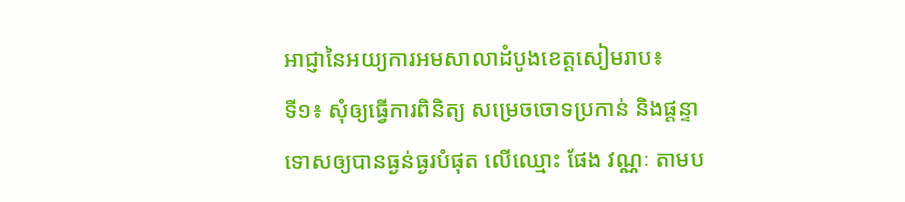អាជ្ញានៃអយ្យការអមសាលាដំបូងខេត្តសៀមរាប៖
ទី១៖ សុំឲ្យធ្វើការពិនិត្យ សម្រេចចោទប្រកាន់ និងផ្តន្ទាទោសឲ្យបានធ្ងន់ធ្ងរបំផុត លើឈ្មោះ ផែង វណ្ណៈ តាមប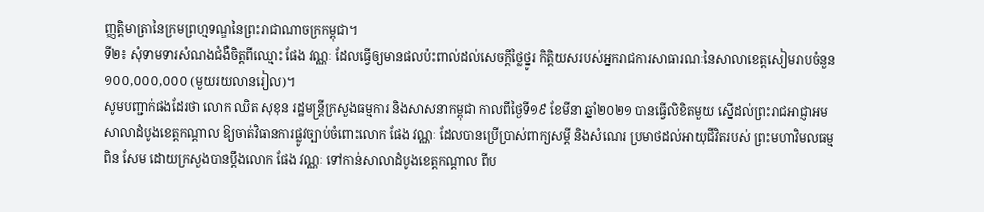ញ្ញតិ្តមាត្រានៃក្រមព្រហ្មទណ្ឌនៃព្រះរាជាណាចក្រកម្ពុជា។
ទី២៖ សុំទាមទារសំណងជំងឺចិត្តពីឈ្មោះ ផែង វណ្ណៈ ដែលធ្វើឲ្យមានផលប៉ះពាល់ដល់សេចក្តីថ្លៃថ្នូរ កិត្តិយសរបស់អ្នករាជការសាធារណៈនៃសាលាខេត្តសៀមរាបចំនួន ១០០,០០០,០០០ (មួយរយលានរៀល)។
សូមបញ្ជាក់ផងដែរថា លោក ឈិត សុខុន រដ្ឋមន្រ្តីក្រសួងធម្មការ និងសាសនាកម្ពុជា កាលពីថ្ងៃទី១៩ ខែមីនា ឆ្នាំ២០២១ បានធ្វើលិខិតមួយ ស្នើដល់ព្រះរាជអាជ្ញាអមសាលាដំបូងខេត្តកណ្តាល ឱ្យចាត់វិធានការផ្លូវច្បាប់ចំពោះលោក ផែង វណ្ណៈ ដែលបានប្រើប្រាស់ពាក្យសម្តី និងសំណេរ ប្រមាថដល់អាយុជីវិតរបស់ ព្រះមហាវិមលធម្ម ពិន សែម ដោយក្រសួងបានប្តឹងលោក ផែង វណ្ណៈ ទៅកាន់សាលាដំបូងខេត្តកណ្តាល ពីប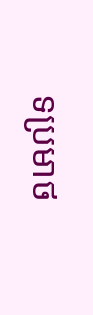ទប្រមាថ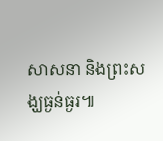សាសនា និងព្រះសង្ឃធ្ងន់ធ្ងរ៕